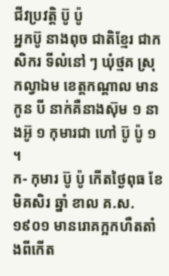ជីវប្រវត្តិ ប៊ូ ប៉ូ
អ្នកប៊ូ នាងពុច ជាតិខ្មែរ ជាកសិករ ទីលំនៅ ៗ ឃុំថ្មគ ស្រុកល្វាឯម ខេត្តកណ្ដាល មានកូន បី នាក់គឺនាងស៊ុម ១ នាងអ៊ូ ១ កុមារជា ហៅ ប៊ូ ប៉ូ ១ ។
ក- កុមារ ប៊ូ ប៉ូ កើតថ្ងៃពុធ ខែមិគសិរ ឆ្នាំ ខាល គ.ស. ១៩០១ មានរោគក្អកហឺតតាំងពីកើត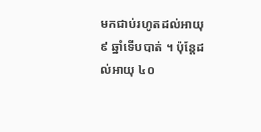មកជាប់រហូតដល់អាយុ ៩ ឆ្នាំទើបបាត់ ។ ប៉ុន្តែដល់អាយុ ៤០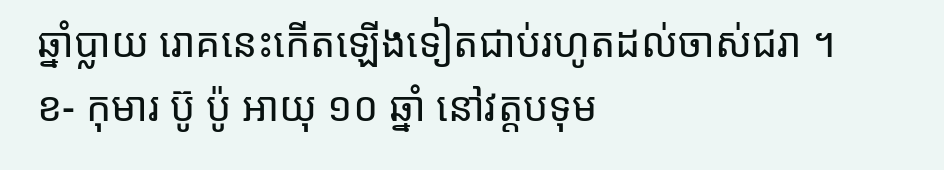ឆ្នាំប្លាយ រោគនេះកើតឡើងទៀតជាប់រហូតដល់ចាស់ជរា ។
ខ- កុមារ ប៊ូ ប៉ូ អាយុ ១០ ឆ្នាំ នៅវត្តបទុម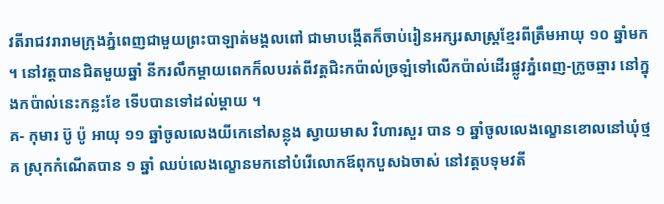វតីរាជវរារាមក្រុងភ្នំពេញជាមួយព្រះបាឡាត់មង្គលពៅ ជាមាបង្កើតក៏ចាប់រៀនអក្សរសាស្ត្រខ្មែរពីត្រឹមអាយុ ១០ ឆ្នាំមក ។ នៅវត្តបានជិតមួយឆ្នាំ នីករលឹកម្ដាយពេកក៏លបរត់ពីវត្តជិះកប៉ាល់ច្រឡំទៅលើកប៉ាល់ដើរផ្លូវភ្នំពេញ-ក្រូចឆ្មារ នៅក្នុងកប៉ាល់នេះកន្លះខែ ទើបបានទៅដល់ម្ដាយ ។
គ- កុមារ ប៊ូ ប៉ូ អាយុ ១១ ឆ្នាំចូលលេងយីកេនៅសន្លុង ស្វាយមាស វិហារសួរ បាន ១ ឆ្នាំចូលលេងល្ខោនខោលនៅឃុំថ្មគ ស្រុកកំណើតបាន ១ ឆ្នាំ ឈប់លេងល្ខោនមកនៅបំរើលោកឪពុកបួសឯចាស់ នៅវត្តបទុមវតី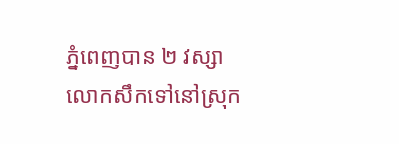ភ្នំពេញបាន ២ វស្សា លោកសឹកទៅនៅស្រុក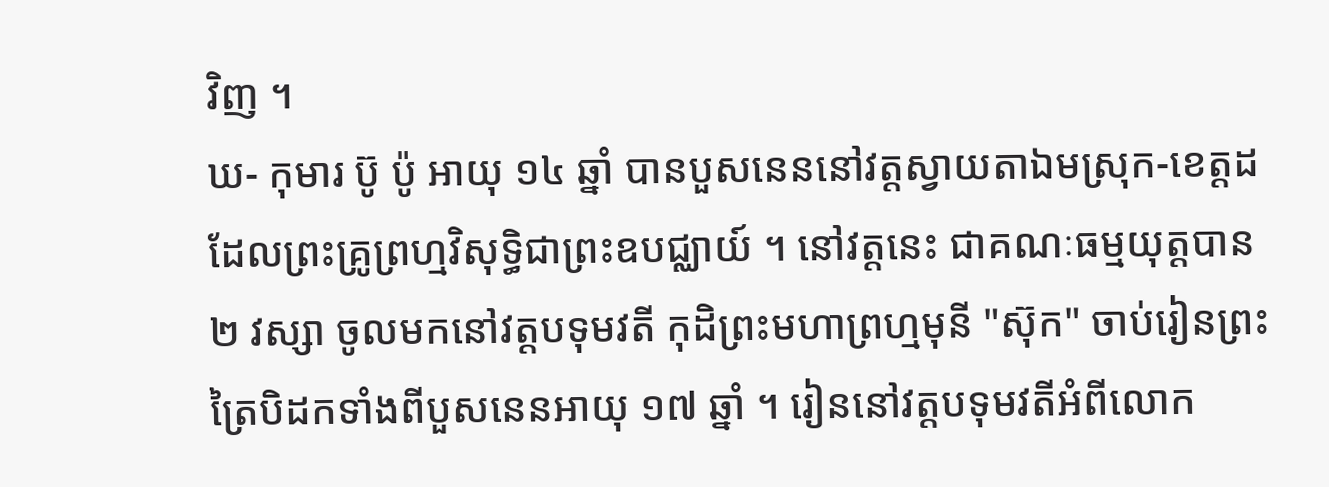វិញ ។
ឃ- កុមារ ប៊ូ ប៉ូ អាយុ ១៤ ឆ្នាំ បានបួសនេននៅវត្តស្វាយតាឯមស្រុក-ខេត្តដដែលព្រះគ្រូព្រហ្មវិសុទ្ធិជាព្រះឧបជ្ឈាយ៍ ។ នៅវត្តនេះ ជាគណៈធម្មយុត្តបាន ២ វស្សា ចូលមកនៅវត្តបទុមវតី កុដិព្រះមហាព្រហ្មមុនី "ស៊ុក" ចាប់រៀនព្រះត្រៃបិដកទាំងពីបួសនេនអាយុ ១៧ ឆ្នាំ ។ រៀននៅវត្តបទុមវតីអំពីលោក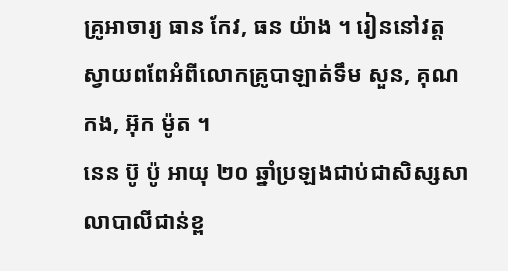គ្រូអាចារ្យ ធាន កែវ, ធន យ៉ាង ។ រៀននៅវត្តស្វាយពពែអំពីលោកគ្រូបាឡាត់ទឹម សួន, គុណ កង, អ៊ុក ម៉ូត ។
នេន ប៊ូ ប៉ូ អាយុ ២០ ឆ្នាំប្រឡងជាប់ជាសិស្សសាលាបាលីជាន់ខ្ព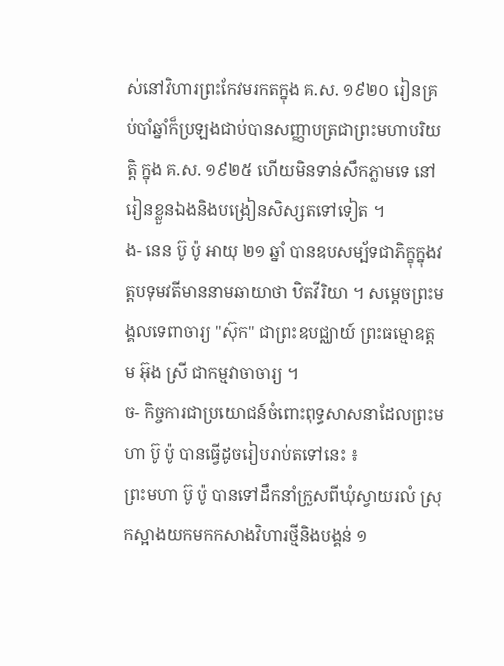ស់នៅវិហារព្រះកែវមរកតក្នុង គ.ស. ១៩២០ រៀនគ្រប់បាំឆ្នាំក៏ប្រឡងជាប់បានសញ្ញាបត្រជាព្រះមហាបរិយត្តិ ក្នុង គ.ស. ១៩២៥ ហើយមិនទាន់សឹកភ្លាមទេ នៅរៀនខ្លួនឯងនិងបង្រៀនសិស្សតទៅទៀត ។
ង- នេន ប៊ូ ប៉ូ អាយុ ២១ ឆ្នាំ បានឧបសម្ប័ទជាភិក្ខុក្នុងវត្តបទុមវតីមាននាមឆាយាថា ឋិតវីរិយា ។ សម្ដេចព្រះមង្គលទេពាចារ្យ "ស៊ុក" ជាព្រះឧបជ្ឈាយ៍ ព្រះធម្មោឧត្ដម អ៊ុង ស្រី ជាកម្មវាចាចារ្យ ។
ច- កិច្ចការជាប្រយោជន៍ចំពោះពុទ្ធសាសនាដែលព្រះមហា ប៊ូ ប៉ូ បានធ្វើដូចរៀបរាប់តទៅនេះ ៖
ព្រះមហា ប៊ូ ប៉ូ បានទៅដឹកនាំក្រួសពីឃុំស្វាយរលំ ស្រុកស្អាងយកមកកសាងវិហារថ្មីនិងបង្គន់ ១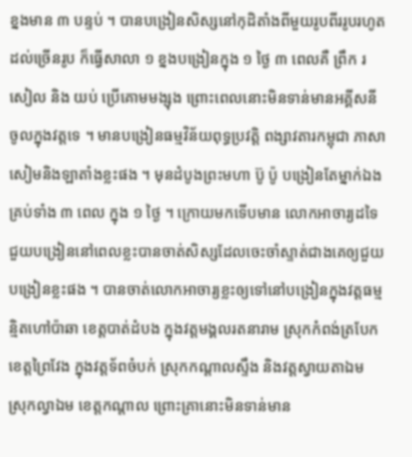ខ្នងមាន ៣ បន្ទប់ ។ បានបង្រៀនសិស្សនៅកុដិតាំងពីមួយរូបពីររូបរហូតដល់ច្រើនរូប ក៏ធ្វើសាលា ១ ខ្នងបង្រៀនក្នុង ១ ថ្ងៃ ៣ ពេលគឺ ព្រឹក រសៀល និង យប់ ប្រើគោមមង្សុង ព្រោះពេលនោះមិនទាន់មានអគ្គីសនីចូលក្នុងវត្តទេ ។ មានបង្រៀនធម្មវិន័យពុទ្ធប្រវត្តិ ពង្សាវតារកម្ពុជា ភាសាសៀមនិងឡាតាំងខ្លះផង ។ មុនដំបូងព្រះមហា ប៊ូ ប៉ូ បង្រៀនតែម្នាក់ឯងគ្រប់ទាំង ៣ ពេល ក្នុង ១ ថ្ងៃ ។ ក្រោយមកទើបមាន លោកអាចារ្យដទៃជួយបង្រៀននៅពេលខ្លះបានចាត់សិស្សដែលចេះចាំស្ទាត់ជាងគេឲ្យជួយបង្រៀនខ្លះផង ។ បានចាត់លោកអាចារ្យខ្លះឲ្យទៅនៅបង្រៀនក្នុងវត្តធម្មន្មិតហៅប៉ាឆា ខេត្តបាត់ដំបង ក្នុងវត្តមង្គលរតនារាម ស្រុកកំពង់ត្របែក ខេត្តព្រៃវែង ក្នុងវត្តទ័ពចំបក់ ស្រុកកណ្ដាលស្ទឹង និងវត្តស្វាយតាឯម ស្រុកល្វាឯម ខេត្តកណ្ដាល ព្រោះគ្រានោះមិនទាន់មាន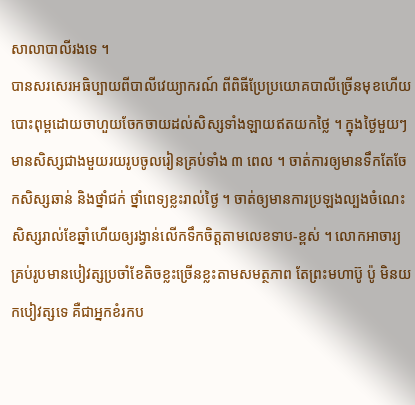សាលាបាលីរងទេ ។
បានសរសេរអធិប្បាយពីបាលីវេយ្យាករណ៍ ពីពិធីប្រែប្រយោគបាលីច្រើនមុខហើយបោះពុម្ពដោយចាហួយចែកចាយដល់សិស្សទាំងឡាយឥតយកថ្លៃ ។ ក្នុងថ្ងៃមួយៗ មានសិស្សជាងមួយរយរូបចូលរៀនគ្រប់ទាំង ៣ ពេល ។ ចាត់ការឲ្យមានទឹកតែចែកសិស្សឆាន់ និងថ្នាំជក់ ថ្នាំពេទ្យខ្លះរាល់ថ្ងៃ ។ ចាត់ឲ្យមានការប្រឡងល្បងចំណេះសិស្សរាល់ខែឆ្នាំហើយឲ្យរង្វាន់លើកទឹកចិត្តតាមលេខទាប-ខ្ពស់ ។ លោកអាចារ្យគ្រប់រូបមានបៀវត្សប្រចាំខែតិចខ្លះច្រើនខ្លះតាមសមត្ថភាព តែព្រះមហាប៊ូ ប៉ូ មិនយកបៀវត្សទេ គឺជាអ្នកខំរកប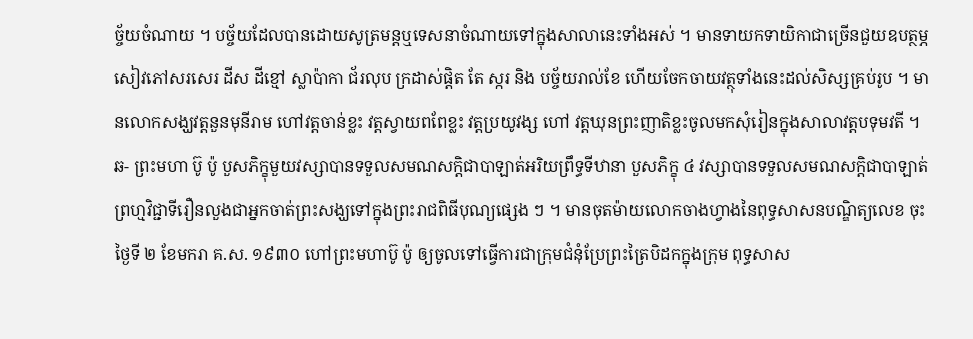ច្ច័យចំណាយ ។ បច្ច័យដែលបានដោយសូត្រមន្តឬទេសនាចំណាយទៅក្នុងសាលានេះទាំងអស់ ។ មានទាយកទាយិកាជាច្រើនជួយឧបត្ថម្ភសៀវភៅសរសេរ ដីស ដីខ្មៅ ស្លាប៉ាកា ជ័រលុប ក្រដាស់ផ្តិត តែ ស្ករ និង បច្ច័យរាល់ខែ ហើយចែកចាយវត្ថុទាំងនេះដល់សិស្សគ្រប់រូប ។ មានលោកសង្ឃវត្តនួនមុនីរាម ហៅវត្តចាន់ខ្លះ វត្តស្វាយពពែខ្លះ វត្តប្រយូវង្ស ហៅ វត្តឃុនព្រះញាតិខ្លះចូលមកសុំរៀនក្នុងសាលាវត្តបទុមវតី ។
ឆ- ព្រះមហា ប៊ូ ប៉ូ បួសភិក្ខុមួយវស្សាបានទទួលសមណសក្ដិជាបាឡាត់អរិយព្រឹទ្ធទីឋានា បួសភិក្ខុ ៤ វស្សាបានទទួលសមណសក្ដិជាបាឡាត់ព្រហ្មវិជ្ជាទីរឿនលួងជាអ្នកចាត់ព្រះសង្ឃទៅក្នុងព្រះរាជពិធីបុណ្យផ្សេង ៗ ។ មានចុតម៉ាយលោកចាងហ្វាងនៃពុទ្ធសាសនបណ្ឌិត្យលេខ ចុះថ្ងៃទី ២ ខែមករា គ.ស. ១៩៣០ ហៅព្រះមហាប៊ូ ប៉ូ ឲ្យចូលទៅធ្វើការជាក្រុមជំនុំប្រែព្រះត្រៃបិដកក្នុងក្រុម ពុទ្ធសាស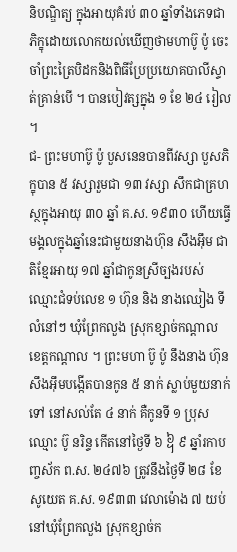និបណ្ឌិត្យ ក្នុងអាយុគំរប់ ៣០ ឆ្នាំទាំងភេទជាភិក្ខុដោយលោកយល់ឃើញថាមហាប៊ូ ប៉ូ ចេះចាំព្រះត្រៃបិដកនិងពិធីប្រែប្រយោគបាលីស្ទាត់គ្រាន់បើ ។ បានបៀវត្សក្នុង ១ ខែ ២៤ រៀល ។
ជ- ព្រះមហាប៊ូ ប៉ូ បួសនេនបានពីវស្សា បួសភិក្ខុបាន ៥ វស្សារួមជា ១៣ វស្សា សឹកជាគ្រហស្ថក្នុងអាយុ ៣០ ឆ្នាំ គ.ស. ១៩៣០ ហើយធ្វើមង្គលក្នុងឆ្នាំនេះជាមួយនាងហ៊ុន សឹងអ៊ឹម ជាតិខ្មែរអាយុ ១៧ ឆ្នាំជាកូនស្រីច្បងរបស់ឈ្មោះជំទប់លេខ ១ ហ៊ុន និង នាងឈៀង ទីលំនៅៗ ឃុំព្រែកលួង ស្រុកខ្សាច់កណ្ដាល ខេត្តកណ្ដាល ។ ព្រះមហា ប៊ូ ប៉ូ នឹងនាង ហ៊ុន សឹងអ៊ឹមបង្កើតបានកូន ៥ នាក់ ស្លាប់មួយនាក់ទៅ នៅសល់តែ ៤ នាក់ គឺកូនទី ១ ប្រុសឈ្មោះ ប៊ូ នរិន្ទ កើតនៅថ្ងៃទី ៦ ᧦ ៩ ឆ្នាំរកាបញ្ចស័ក ព.ស. ២៤៧៦ ត្រូវនឹងថ្ងៃទី ២៨ ខែសូយេត គ.ស. ១៩៣៣ វេលាម៉ោង ៧ យប់ នៅឃុំព្រែកលួង ស្រុកខ្សាច់ក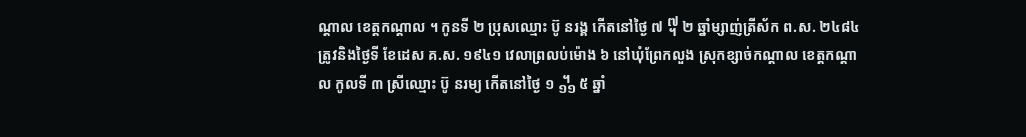ណ្ដាល ខេត្តកណ្ដាល ។ កូនទី ២ ប្រុសឈ្មោះ ប៊ូ នរង្គ កើតនៅថ្ងៃ ៧ ᧧ ២ ឆ្នាំម្សាញ់ត្រីស័ក ព.ស. ២៤៨៤ ត្រូវនិងថ្ងៃទី ខែដេស គ.ស. ១៩៤១ វេលាព្រលប់ម៉ោង ៦ នៅឃុំព្រែកលួង ស្រុកខ្សាច់កណ្ដាល ខេត្តកណ្ដាល កូលទី ៣ ស្រីឈ្មោះ ប៊ូ នរម្យ កើតនៅថ្ងៃ ១ ᧻ ៥ ឆ្នាំ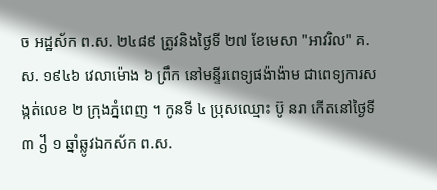ច អដ្ឋស័ក ព.ស. ២៤៨៩ ត្រូវនិងថ្ងៃទី ២៧ ខែមេសា "អាវរិល" គ.ស. ១៩៤៦ វេលាម៉ោង ៦ ព្រឹក នៅមន្ទីរពេទ្យផង៉ាង៉ាម ជាពេទ្យការសង្កត់លេខ ២ ក្រុងភ្នំពេញ ។ កូនទី ៤ ប្រុសឈ្មោះ ប៊ូ នរា កើតនៅថ្ងៃទី ៣ ᧱ ១ ឆ្នាំឆ្លូវឯកស័ក ព.ស.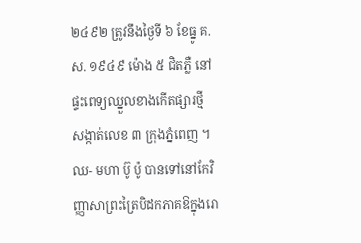២៤៩២ ត្រូវនឹងថ្ងៃទី ៦ ខែធ្នូ គ.ស. ១៩៤៩ ម៉ោង ៥ ជិតភ្លឺ នៅផ្ទះពេទ្យឈ្នួលខាងកើតផ្សារថ្មី សង្កាត់លេខ ៣ ក្រុងភ្នំពេញ ។
ឈ- មហា ប៊ូ ប៉ូ បានទៅនៅកែវិញ្ញាសាព្រះត្រៃបិដកភាគឱក្នុងរោ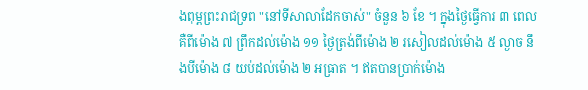ងពុម្ពព្រះរាជទ្រព "នៅទីសាលាដែកចាស់" ចំនួន ៦ ខែ ។ ក្នុងថ្ងៃធ្វើការ ៣ ពេល គឺពីម៉ោង ៧ ព្រឹកដល់ម៉ោង ១១ ថ្ងៃត្រង់ពីម៉ោង ២ រសៀលដល់ម៉ោង ៥ ល្ងាច នឹងបីម៉ោង ៨ យប់ដល់ម៉ោង ២ អធ្រាត ។ ឥតបានប្រាក់ម៉ោង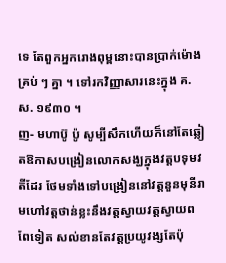ទេ តែពួកអ្នករោងពុម្ពនោះបានប្រាក់ម៉ោងគ្រប់ ៗ គ្នា ។ ទៅរកវិញ្ញាសារនេះក្នុង គ.ស. ១៩៣០ ។
ញ- មហាប៊ូ ប៉ូ សូម្បីសឹកហើយក៏នៅតែឆ្លៀតឱកាសបង្រៀនលោកសង្ឃក្នុងវត្តបទុមវតីដែរ ថែមទាំងទៅបង្រៀននៅវត្តនួនមុនីរាមហៅវត្តថាន់ខ្លះនឹងវត្តស្វាយវត្តស្វាយពពែទៀត សល់ខានតែវត្តប្រយូវង្សតែប៉ុ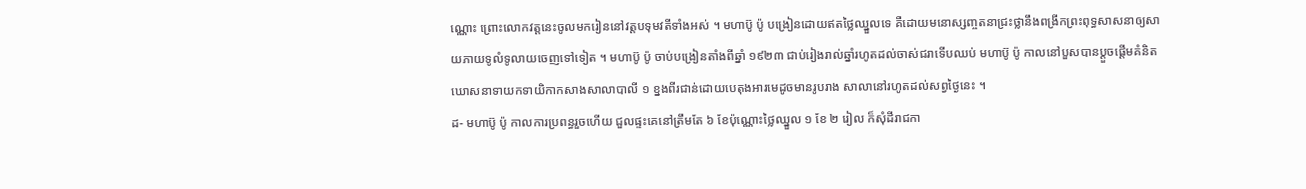ណ្ណោះ ព្រោះលោកវត្តនេះចូលមករៀននៅវត្តបទុមវតីទាំងអស់ ។ មហាប៊ូ ប៉ូ បង្រៀនដោយឥតថ្លៃឈ្នួលទេ គឺដោយមនោស្សញ្ចតនាជ្រះថ្លានឹងពង្រីកព្រះពុទ្ធសាសនាឲ្យសាយភាយទូលំទូលាយចេញទៅទៀត ។ មហាប៊ូ ប៉ូ ចាប់បង្រៀនតាំងពីឆ្នាំ ១៩២៣ ជាប់រៀងរាល់ឆ្នាំរហូតដល់ចាស់ជរាទើបឈប់ មហាប៊ូ ប៉ូ កាលនៅបួសបានប្ដួចផ្ដើមគំនិតឃោសនាទាយកទាយិកាកសាងសាលាបាលី ១ ខ្នងពីរជាន់ដោយបេតុងអារមេដូចមានរូបរាង សាលានៅរហូតដល់សព្វថ្ងៃនេះ ។
ដ- មហាប៊ូ ប៉ូ កាលការប្រពន្ធរួចហើយ ជួលផ្ទះគេនៅត្រឹមតែ ៦ ខែប៉ុណ្ណោះថ្លៃឈ្នួល ១ ខែ ២ រៀល ក៏សុំដីរាជកា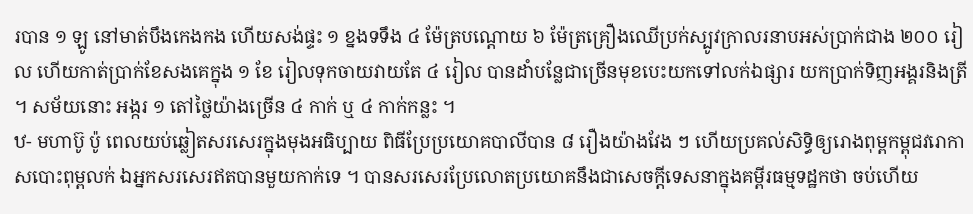របាន ១ ឡូ នៅមាត់បឹងកេងកង ហើយសង់ផ្ទះ ១ ខ្នងទទឹង ៤ ម៉ែត្របណ្ដោយ ៦ ម៉ែត្រគ្រឿងឈើប្រក់ស្បូវក្រាលរនាបអស់ប្រាក់ជាង ២០០ រៀល ហើយកាត់ប្រាក់ខែសងគេក្នុង ១ ខែ រៀលទុកចាយវាយតែ ៤ រៀល បានដាំបន្លែជាច្រើនមុខបេះយកទៅលក់ឯផ្សារ យកប្រាក់ទិញអង្គរនិងត្រី ។ សម័យនោះ អង្ករ ១ តៅថ្លៃយ៉ាងច្រើន ៤ កាក់ ឬ ៤ កាក់កន្លះ ។
ឋ- មហាប៊ូ ប៉ូ ពេលយប់ឆ្លៀតសរសេរក្នុងមុងអធិប្បាយ ពិធីប្រែប្រយោគបាលីបាន ៨ រឿងយ៉ាងវែង ៗ ហើយប្រគល់សិទ្ធិឲ្យរោងពុម្ពកម្ពុជវរោកាសបោះពុម្ពលក់ ឯអ្នកសរសេរឥតបានមួយកាក់ទេ ។ បានសរសេរប្រែលោតប្រយោគនឹងជាសេចក្ដីទេសនាក្នុងគម្ពីរធម្មទដ្ឋកថា ចប់ហើយ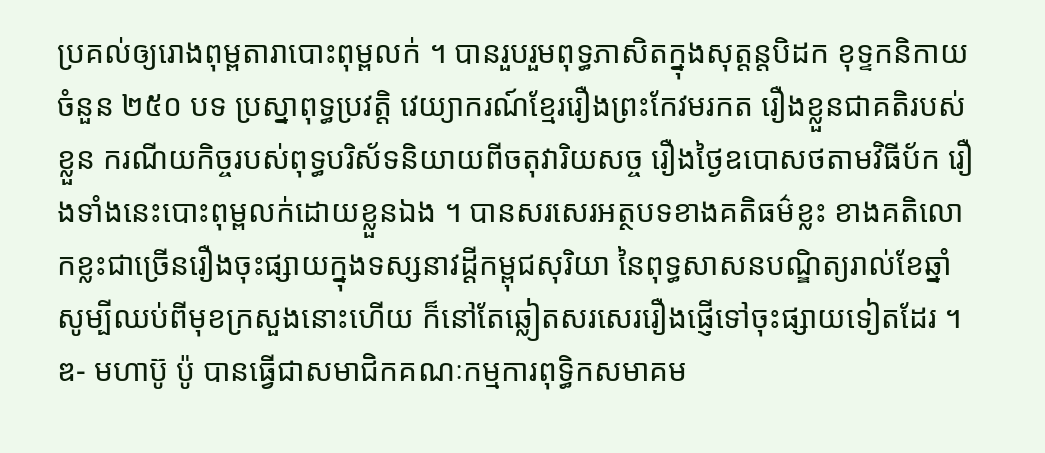ប្រគល់ឲ្យរោងពុម្ពតារាបោះពុម្ពលក់ ។ បានរួបរួមពុទ្ធភាសិតក្នុងសុត្តន្តបិដក ខុទ្ទកនិកាយ ចំនួន ២៥០ បទ ប្រស្នាពុទ្ធប្រវត្តិ វេយ្យាករណ៍ខ្មែររឿងព្រះកែវមរកត រឿងខ្លួនជាគតិរបស់ខ្លួន ករណីយកិច្ចរបស់ពុទ្ធបរិស័ទនិយាយពីចតុវារិយសច្ច រឿងថ្ងៃឧបោសថតាមវិធីប័ក រឿងទាំងនេះបោះពុម្ពលក់ដោយខ្លួនឯង ។ បានសរសេរអត្ថបទខាងគតិធម៌ខ្លះ ខាងគតិលោកខ្លះជាច្រើនរឿងចុះផ្សាយក្នុងទស្សនាវដ្ដីកម្ពុជសុរិយា នៃពុទ្ធសាសនបណ្ឌិត្យរាល់ខែឆ្នាំ សូម្បីឈប់ពីមុខក្រសួងនោះហើយ ក៏នៅតែឆ្លៀតសរសេររឿងផ្ញើទៅចុះផ្សាយទៀតដែរ ។
ឌ- មហាប៊ូ ប៉ូ បានធ្វើជាសមាជិកគណៈកម្មការពុទ្ធិកសមាគម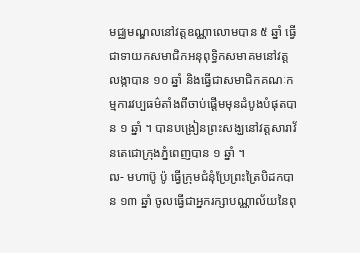មជ្ឈមណ្ឌលនៅវត្តឧណ្ណាលោមបាន ៥ ឆ្នាំ ធ្វើជាទាយកសមាជិកអនុពុទ្ធិកសមាគមនៅវត្តលង្កាបាន ១០ ឆ្នាំ និងធ្វើជាសមាជិកគណៈកម្មការវប្បធម៌តាំងពីចាប់ផ្ដើមមុនដំបូងបំផុតបាន ១ ឆ្នាំ ។ បានបង្រៀនព្រះសង្ឃនៅវត្តសារាវ័នតេជោក្រុងភ្នំពេញបាន ១ ឆ្នាំ ។
ឍ- មហាប៊ូ ប៉ូ ធ្វើក្រុមជំនុំប្រែព្រះត្រៃបិដកបាន ១៣ ឆ្នាំ ចូលធ្វើជាអ្នករក្សាបណ្ណាល័យនៃពុ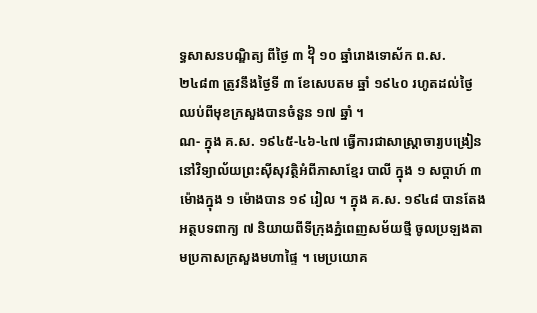ទ្ធសាសនបណ្ឌិត្យ ពីថ្ងៃ ៣ ᧦ ១០ ឆ្នាំរោងទោស័ក ព.ស. ២៤៨៣ ត្រូវនឹងថ្ងៃទី ៣ ខែសេបតម ឆ្នាំ ១៩៤០ រហូតដល់ថ្ងៃឈប់ពីមុខក្រសួងបានចំនួន ១៧ ឆ្នាំ ។
ណ- ក្នុង គ.ស. ១៩៤៥-៤៦-៤៧ ធ្វើការជាសាស្ត្រាចារ្យបង្រៀននៅវិទ្យាល័យព្រះស៊ីសុវត្ថិអំពីភាសាខ្មែរ បាលី ក្នុង ១ សប្ដាហ៍ ៣ ម៉ោងក្នុង ១ ម៉ោងបាន ១៩ រៀល ។ ក្នុង គ.ស. ១៩៤៨ បានតែងអត្ថបទពាក្យ ៧ និយាយពីទីក្រុងភ្នំពេញសម័យថ្មី ចូលប្រឡងតាមប្រកាសក្រសួងមហាផ្ទៃ ។ មេប្រយោគ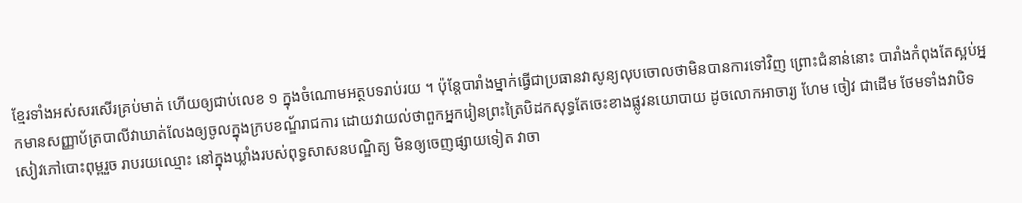ខ្មែរទាំងអស់សរសើរគ្រប់មាត់ ហើយឲ្យជាប់លេខ ១ ក្នុងចំណោមអត្ថបទរាប់រយ ។ ប៉ុន្តែបារាំងម្នាក់ធ្វើជាប្រធានវាសូន្យលុបចោលថាមិនបានការទៅវិញ ព្រោះជំនាន់នោះ បារាំងកំពុងតែស្អប់អ្នកមានសញ្ញាប័ត្របាលីវាឃាត់លែងឲ្យចូលក្នុងក្របខណ្ឌ័រាជការ ដោយវាយល់ថាពួកអ្នករៀនព្រះត្រៃបិដកសុទ្ធតែចេះខាងផ្លូវនយោបាយ ដូចលោកអាចារ្យ ហែម ចៀវ ជាដើម ថែមទាំងវាបិទសៀវភៅបោះពុម្ពរួច រាបរយឈ្មោះ នៅក្នុងឃ្លាំងរបស់ពុទ្ធសាសនបណ្ឌិត្យ មិនឲ្យចេញផ្សាយទៀត វាចា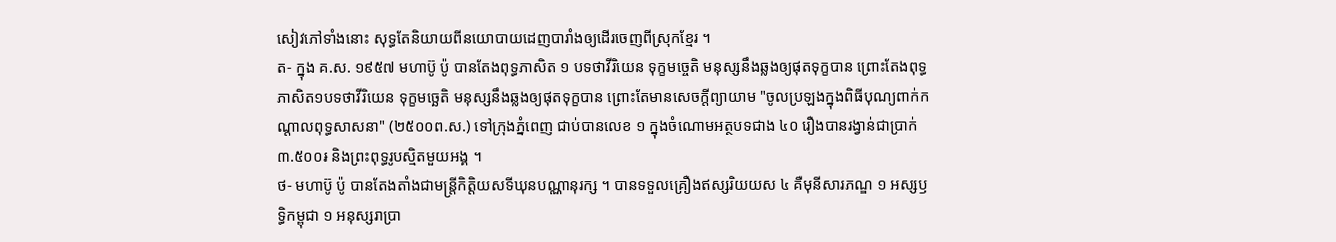សៀវភៅទាំងនោះ សុទ្ធតែនិយាយពីនយោបាយដេញបារាំងឲ្យដើរចេញពីស្រុកខ្មែរ ។
ត- ក្នុង គ.ស. ១៩៥៧ មហាប៊ូ ប៉ូ បានតែងពុទ្ធភាសិត ១ បទថាវីរិយេន ទុក្ខមច្ចេតិ មនុស្សនឹងឆ្លងឲ្យផុតទុក្ខបាន ព្រោះតែងពុទ្ធភាសិត១បទថាវីរិយេន ទុក្ខមច្ឆេតិ មនុស្សនឹងឆ្លងឲ្យផុតទុក្ខបាន ព្រោះតែមានសេចក្ដីព្យាយាម "ចូលប្រឡងក្នុងពិធីបុណ្យពាក់កណ្ដាលពុទ្ធសាសនា" (២៥០០ព.ស.) ទៅក្រុងភ្នំពេញ ជាប់បានលេខ ១ ក្នុងចំណោមអត្ថបទជាង ៤០ រឿងបានរង្វាន់ជាប្រាក់ ៣.៥០០៛ និងព្រះពុទ្ធរូបស្មិតមួយអង្គ ។
ថ- មហាប៊ូ ប៉ូ បានតែងតាំងជាមន្ត្រីកិត្តិយសទីឃុនបណ្ណានុរក្ស ។ បានទទួលគ្រឿងឥស្សរិយយស ៤ គឺមុនីសារភណ្ឌ ១ អស្សឫទ្ធិកម្ពុជា ១ អនុស្សរាប្រា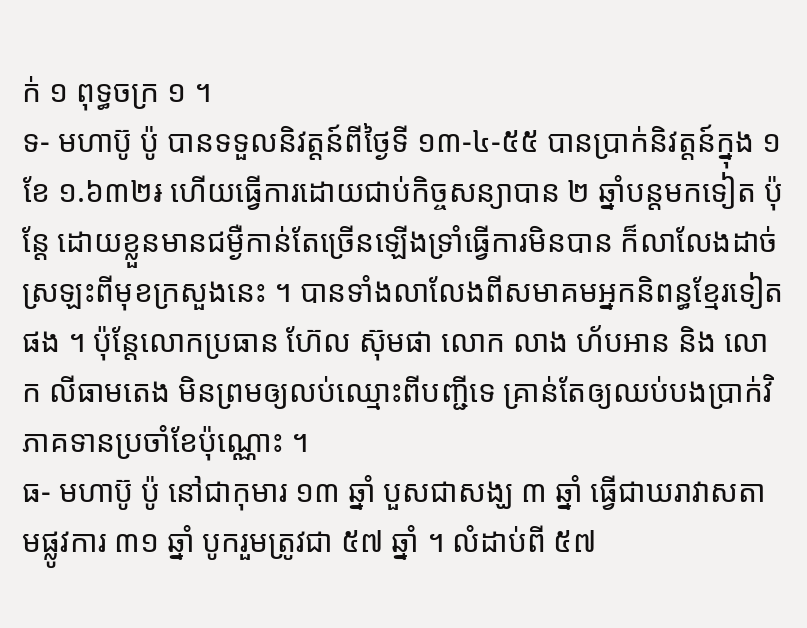ក់ ១ ពុទ្ធចក្រ ១ ។
ទ- មហាប៊ូ ប៉ូ បានទទួលនិវត្តន៍ពីថ្ងៃទី ១៣-៤-៥៥ បានប្រាក់និវត្តន៍ក្នុង ១ ខែ ១.៦៣២៛ ហើយធ្វើការដោយជាប់កិច្ចសន្យាបាន ២ ឆ្នាំបន្តមកទៀត ប៉ុន្តែ ដោយខ្លួនមានជម្ងឺកាន់តែច្រើនឡើងទ្រាំធ្វើការមិនបាន ក៏លាលែងដាច់ស្រឡះពីមុខក្រសួងនេះ ។ បានទាំងលាលែងពីសមាគមអ្នកនិពន្ធខ្មែរទៀតផង ។ ប៉ុន្តែលោកប្រធាន ហ៊ែល ស៊ុមផា លោក លាង ហ័បអាន និង លោក លីធាមតេង មិនព្រមឲ្យលប់ឈ្មោះពីបញ្ជីទេ គ្រាន់តែឲ្យឈប់បងប្រាក់វិភាគទានប្រចាំខែប៉ុណ្ណោះ ។
ធ- មហាប៊ូ ប៉ូ នៅជាកុមារ ១៣ ឆ្នាំ បួសជាសង្ឃ ៣ ឆ្នាំ ធ្វើជាឃរាវាសតាមផ្លូវការ ៣១ ឆ្នាំ បូករួមត្រូវជា ៥៧ ឆ្នាំ ។ លំដាប់ពី ៥៧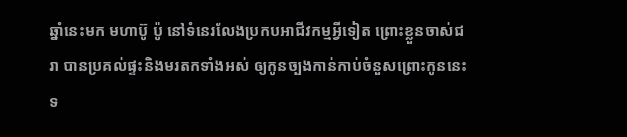ឆ្នាំនេះមក មហាប៊ូ ប៉ូ នៅទំនេរលែងប្រកបអាជីវកម្មអ្វីទៀត ព្រោះខ្លួនចាស់ជរា បានប្រគល់ផ្ទះនិងមរតកទាំងអស់ ឲ្យកូនច្បងកាន់កាប់ចំនួសព្រោះកូននេះទ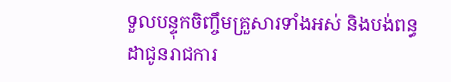ទួលបន្ទុកចិញ្ចឹមគ្រួសារទាំងអស់ និងបង់ពន្ធដាជូនរាជការ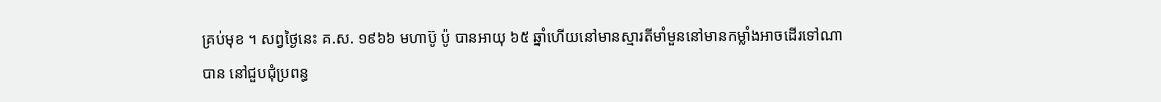គ្រប់មុខ ។ សព្វថ្ងៃនេះ គ.ស. ១៩៦៦ មហាប៊ូ ប៉ូ បានអាយុ ៦៥ ឆ្នាំហើយនៅមានស្មារតីមាំមួននៅមានកម្លាំងអាចដើរទៅណាបាន នៅជួបជុំប្រពន្ធ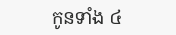កូនទាំង ៤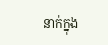នាក់ក្នុង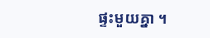ផ្ទះមួយគ្នា ។